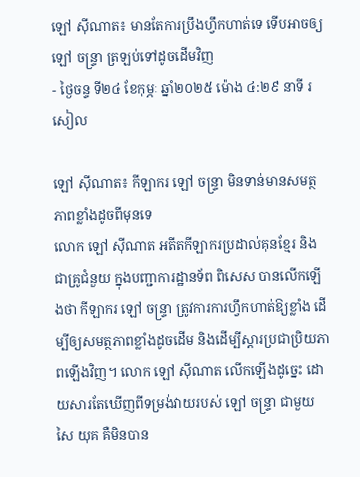ឡៅ ស៊ីណាត៖ មានតែការប្រឹងហ្វឹកហាត់ទេ ទើបអាចឲ្យ ឡៅ ចន្ទ្រា ត្រឡប់ទៅដូចដើមវិញ
- ថ្ងៃចន្ទ ទី២៤ ខែកុម្ភៈ ឆ្នាំ២០២៥ ម៉ោង ៤:២៩ នាទី រសៀល

ឡៅ ស៊ីណាត៖ កីឡាករ ឡៅ ចន្ទ្រា មិនទាន់មានសមត្ថភាពខ្លាំងដូចពីមុនទេ
លោក ឡៅ ស៊ីណាត អតីតកីឡាករប្រដាល់គុនខ្មែរ និងជាគ្រូជំនួយ ក្នុងបញ្ជាការដ្ឋានទ័ព ពិសេស បានលើកឡើងថា កីឡាករ ឡៅ ចន្ទ្រា ត្រូវការការហ្វឹកហាត់ឱ្យខ្លាំង ដើម្បីឲ្យសមត្ថភាពខ្លាំងដូចដើម និងដើម្បីស្ដារប្រជាប្រិយភាពឡើងវិញ។ លោក ឡៅ ស៊ីណាត លើកឡើងដូច្នេះ ដោយសារតែឃើញពីទម្រង់វាយរបស់ ឡៅ ចន្ទ្រា ជាមួយ សៃ យុគ គឺមិនបាន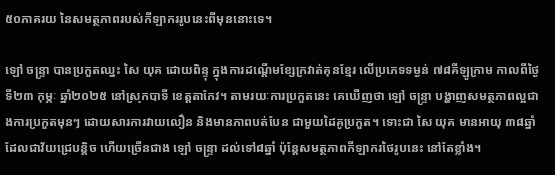៥០ភាគរយ នៃសមត្ថភាពរបស់កីឡាកររូបនេះពីមុននោះទេ។

ឡៅ ចន្ទ្រា បានប្រកួតឈ្នះ សៃ យុគ ដោយពិន្ទុ ក្នុងការដណ្ដើមខ្សែក្រវាត់គុនខ្មែរ លើប្រភេទទម្ងន់ ៧៨គីឡូក្រាម កាលពីថ្ងៃទី២៣ កុម្ភៈ ឆ្នាំ២០២៥ នៅស្រុកបាទី ខេត្តតាកែវ។ តាមរយៈការប្រកួតនេះ គេឃើញថា ឡៅ ចន្ទ្រា បង្ហាញសមត្ថភាពល្អជាងការប្រកួតមុនៗ ដោយសារការវាយលឿន និងមានភាពបត់បែន ជាមួយដៃគូប្រកួត។ ទោះជា សៃ យុគ មានអាយុ ៣៨ឆ្នាំ ដែលជាវ័យជ្រេបន្ដិច ហើយច្រើនជាង ឡៅ ចន្ទ្រា ដល់ទៅ៨ឆ្នាំ ប៉ុន្ដែសមត្ថភាពកីឡាករថៃរូបនេះ នៅតែខ្លាំង។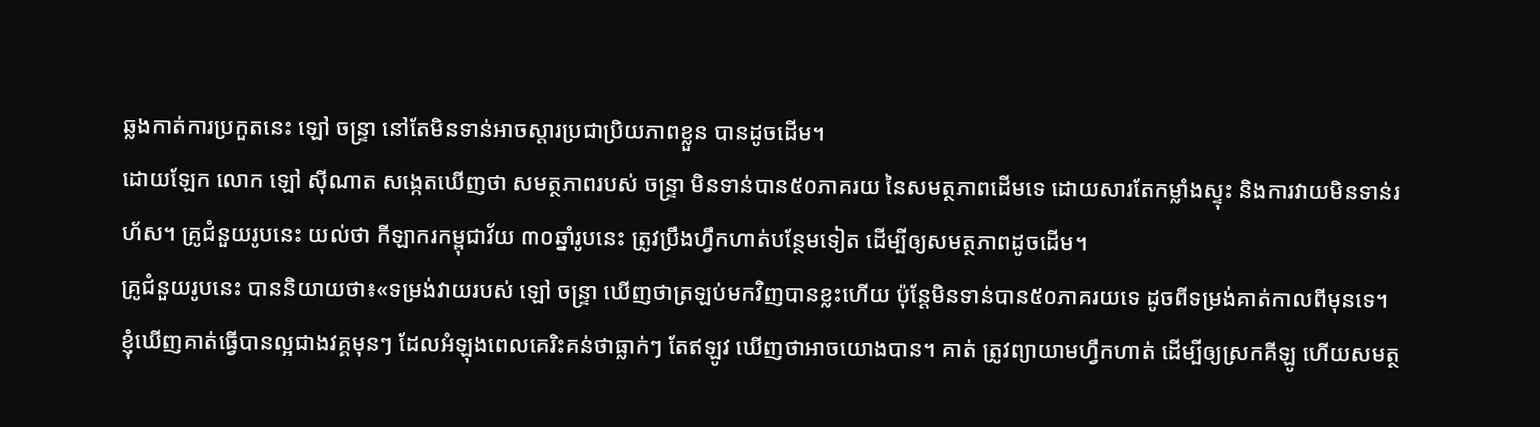ឆ្លងកាត់ការប្រកួតនេះ ឡៅ ចន្ទ្រា នៅតែមិនទាន់អាចស្ដារប្រជាប្រិយភាពខ្លួន បានដូចដើម។
ដោយឡែក លោក ឡៅ ស៊ីណាត សង្កេតឃើញថា សមត្ថភាពរបស់ ចន្ទ្រា មិនទាន់បាន៥០ភាគរយ នៃសមត្ថភាពដើមទេ ដោយសារតែកម្លាំងស្ទុះ និងការវាយមិនទាន់រហ័ស។ គ្រូជំនួយរូបនេះ យល់ថា កីឡាករកម្ពុជាវ័យ ៣០ឆ្នាំរូបនេះ ត្រូវប្រឹងហ្វឹកហាត់បន្ថែមទៀត ដើម្បីឲ្យសមត្ថភាពដូចដើម។
គ្រូជំនួយរូបនេះ បាននិយាយថា៖«ទម្រង់វាយរបស់ ឡៅ ចន្ទ្រា ឃើញថាត្រឡប់មកវិញបានខ្លះហើយ ប៉ុន្ដែមិនទាន់បាន៥០ភាគរយទេ ដូចពីទម្រង់គាត់កាលពីមុនទេ។ ខ្ញុំឃើញគាត់ធ្វើបានល្អជាងវគ្គមុនៗ ដែលអំឡុងពេលគេរិះគន់ថាធ្លាក់ៗ តែឥឡូវ ឃើញថាអាចយោងបាន។ គាត់ ត្រូវព្យាយាមហ្វឹកហាត់ ដើម្បីឲ្យស្រកគីឡូ ហើយសមត្ថ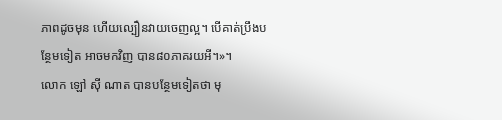ភាពដូចមុន ហើយល្បឿនវាយចេញល្អ។ បើគាត់ប្រឹងបន្ថែមទៀត អាចមកវិញ បាន៨០ភាគរយអី។»។
លោក ឡៅ ស៊ី ណាត បានបន្ថែមទៀតថា មុ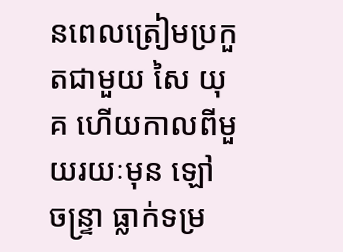នពេលត្រៀមប្រកួតជាមួយ សៃ យុគ ហើយកាលពីមួយរយៈមុន ឡៅ ចន្ទ្រា ធ្លាក់ទម្រ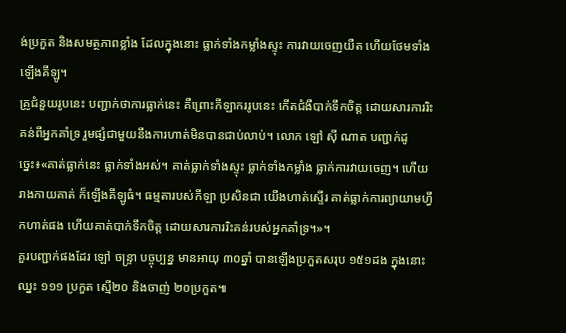ង់ប្រកួត និងសមត្ថភាពខ្លាំង ដែលក្នុងនោះ ធ្លាក់ទាំងកម្លាំងស្ទុះ ការវាយចេញយឺត ហើយថែមទាំងឡើងគីឡូ។
គ្រូជំនួយរូបនេះ បញ្ជាក់ថាការធ្លាក់នេះ គឺព្រោះកីឡាកររូបនេះ កើតជំងឺបាក់ទឹកចិត្ត ដោយសារការរិះគន់ពីអ្នកគាំទ្រ រួមផ្សំជាមួយនឹងការហាត់មិនបានជាប់លាប់។ លោក ឡៅ ស៊ី ណាត បញ្ជាក់ដូច្នេះ៖«គាត់ធ្លាក់នេះ ធ្លាក់ទាំងអស់។ គាត់ធ្លាក់ទាំងស្ទុះ ធ្លាក់ទាំងកម្លាំង ធ្លាក់ការវាយចេញ។ ហើយរាងកាយគាត់ ក៏ឡើងគីឡូធំ។ ធម្មតារបស់កីឡា ប្រសិនជា យើងហាត់ស្ទើរ គាត់ធ្លាក់ការព្យាយាមហ្វឹកហាត់ផង ហើយគាត់បាក់ទឹកចិត្ត ដោយសារការរិះគន់របស់អ្នកគាំទ្រ។»។
គួរបញ្ជាក់ផងដែរ ឡៅ ចន្ទ្រា បច្ចុប្បន្ន មានអាយុ ៣០ឆ្នាំ បានឡើងប្រកួតសរុប ១៥១ដង ក្នុងនោះឈ្នះ ១១១ ប្រកួត ស្មើ២០ និងចាញ់ ២០ប្រកួត៕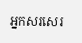អ្នកសរសេរ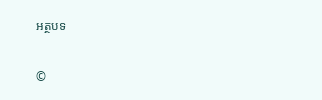អត្ថបទ

©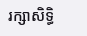រក្សាសិទ្ធិ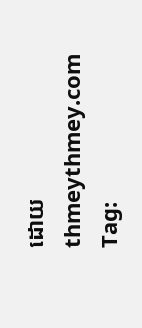ដោយ thmeythmey.com
Tag: